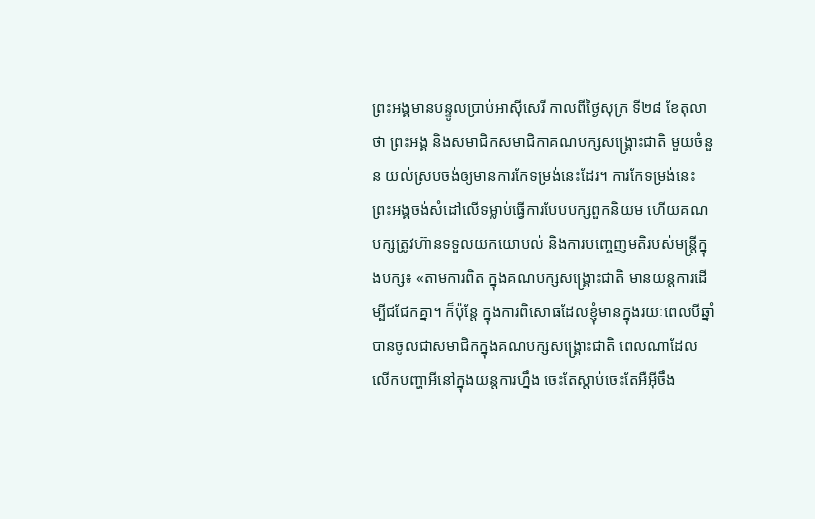ព្រះអង្គមានបន្ទូលប្រាប់អាស៊ីសេរី កាលពីថ្ងៃសុក្រ ទី២៨ ខែតុលា ថា ព្រះអង្គ និងសមាជិកសមាជិកាគណបក្សសង្គ្រោះជាតិ មួយចំនួន យល់ស្របចង់ឲ្យមានការកែទម្រង់នេះដែរ។ ការកែទម្រង់នេះ ព្រះអង្គចង់សំដៅលើទម្លាប់ធ្វើការបែបបក្សពួកនិយម ហើយគណបក្សត្រូវហ៊ានទទួលយកយោបល់ និងការបញ្ចេញមតិរបស់មន្ត្រីក្នុងបក្ស៖ «តាមការពិត ក្នុងគណបក្សសង្គ្រោះជាតិ មានយន្តការដើម្បីជជែកគ្នា។ ក៏ប៉ុន្តែ ក្នុងការពិសោធដែលខ្ញុំមានក្នុងរយៈពេលបីឆ្នាំ បានចូលជាសមាជិកក្នុងគណបក្សសង្គ្រោះជាតិ ពេលណាដែលលើកបញ្ហាអីនៅក្នុងយន្តការហ្នឹង ចេះតែស្ដាប់ចេះតែអឺអ៊ីចឹង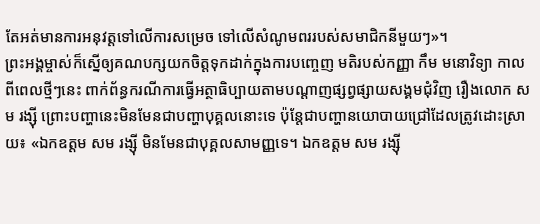តែអត់មានការអនុវត្តទៅលើការសម្រេច ទៅលើសំណូមពររបស់សមាជិកនីមួយៗ»។
ព្រះអង្គម្ចាស់ក៏ស្នើឲ្យគណបក្សយកចិត្តទុកដាក់ក្នុងការបញ្ចេញ មតិរបស់កញ្ញា កឹម មនោវិទ្យា កាលពីពេលថ្មីៗនេះ ពាក់ព័ន្ធករណីការធ្វើអត្ថាធិប្បាយតាមបណ្ដាញផ្សព្វផ្សាយសង្គមជុំវិញ រឿងលោក សម រង្ស៊ី ព្រោះបញ្ហានេះមិនមែនជាបញ្ហាបុគ្គលនោះទេ ប៉ុន្តែជាបញ្ហានយោបាយជ្រៅដែលត្រូវដោះស្រាយ៖ «ឯកឧត្តម សម រង្ស៊ី មិនមែនជាបុគ្គលសាមញ្ញទេ។ ឯកឧត្តម សម រង្ស៊ី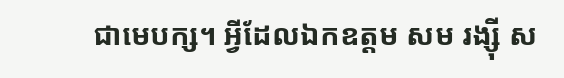ជាមេបក្ស។ អ្វីដែលឯកឧត្តម សម រង្ស៊ី ស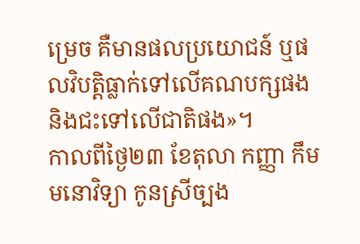ម្រេច គឺមានផលប្រយោជន៍ ឬផលវិបត្តិធ្លាក់ទៅលើគណបក្សផង និងជះទៅលើជាតិផង»។
កាលពីថ្ងៃ២៣ ខែតុលា កញ្ញា កឹម មនោវិទ្យា កូនស្រីច្បង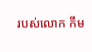របស់លោក កឹម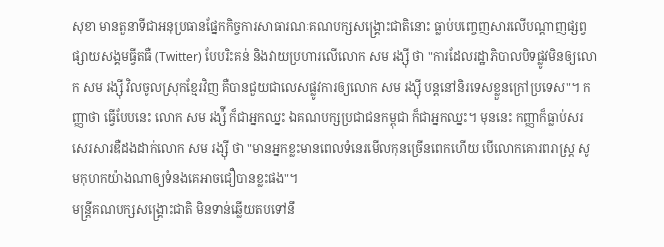សុខា មានតួនាទីជាអនុប្រធានផ្នែកកិច្ចការសាធារណៈគណបក្សសង្គ្រោះជាតិនោះ ធ្លាប់បញ្ចេញសារលើបណ្ដាញផ្សព្វផ្សាយសង្គមធ្វីតធឺ (Twitter) បែបរិះគន់ និងវាយប្រហារលើលោក សម រង្ស៊ី ថា "ការដែលរដ្ឋាភិបាលបិទផ្លូវមិនឲ្យលោក សម រង្ស៊ី វិលចូលស្រុកខ្មែរវិញ គឺបានជួយជាលេសផ្លូវការឲ្យលោក សម រង្ស៊ី បន្តនៅនិរទេសខ្លួនក្រៅប្រទេស"។ កញ្ញាថា ធ្វើបែបនេះ លោក សម រង្ស៉ី ក៏ជាអ្នកឈ្នះ ឯគណបក្សប្រជាជនកម្ពុជា ក៏ជាអ្នកឈ្នះ។ មុននេះ កញ្ញាក៏ធ្លាប់សរសេរសារឌឺដងដាក់លោក សម រង្ស៊ី ថា "មានអ្នកខ្លះមានពេលទំនេរមើលកុនច្រើនពេកហើយ បើលោកគោរពរាស្ត្រ សូមកុហកយ៉ាងណាឲ្យទំនងគេអាចជឿបានខ្លះផង"។
មន្ត្រីគណបក្សសង្គ្រោះជាតិ មិនទាន់ឆ្លើយតបទៅនឹ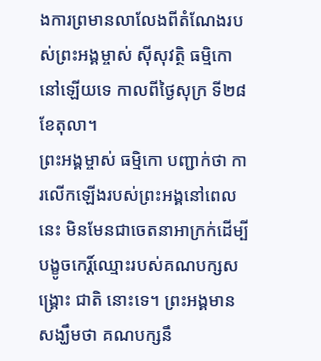ងការព្រមានលាលែងពីតំណែងរបស់ព្រះអង្គម្ចាស់ ស៊ីសុវត្ថិ ធម្មិកោ នៅឡើយទេ កាលពីថ្ងៃសុក្រ ទី២៨ ខែតុលា។
ព្រះអង្គម្ចាស់ ធម្មិកោ បញ្ជាក់ថា ការលើកឡើងរបស់ព្រះអង្គនៅពេលនេះ មិនមែនជាចេតនាអាក្រក់ដើម្បីបង្ខូចកេរិ៍្តឈ្មោះរបស់គណបក្សសង្គ្រោះ ជាតិ នោះទេ។ ព្រះអង្គមានសង្ឃឹមថា គណបក្សនឹ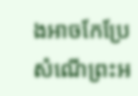ងអាចកែប្រែសំណើព្រះអ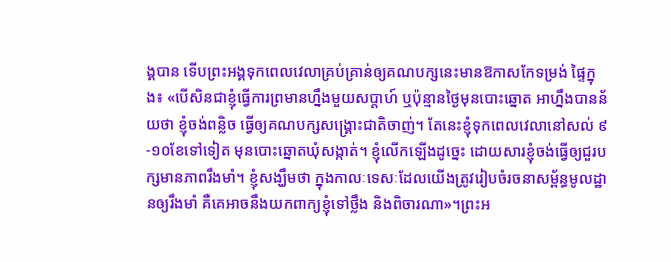ង្គបាន ទើបព្រះអង្គទុកពេលវេលាគ្រប់គ្រាន់ឲ្យគណបក្សនេះមានឱកាសកែទម្រង់ ផ្ទៃក្នុង៖ «បើសិនជាខ្ញុំធ្វើការព្រមានហ្នឹងមួយសប្ដាហ៍ ឬប៉ុន្មានថ្ងៃមុនបោះឆ្នោត អាហ្នឹងបានន័យថា ខ្ញុំចង់ពន្លិច ធ្វើឲ្យគណបក្សសង្គ្រោះជាតិចាញ់។ តែនេះខ្ញុំទុកពេលវេលានៅសល់ ៩-១០ខែទៅទៀត មុនបោះឆ្នោតឃុំសង្កាត់។ ខ្ញុំលើកឡើងដូច្នេះ ដោយសារខ្ញុំចង់ធ្វើឲ្យជួរបក្សមានភាពរឹងមាំ។ ខ្ញុំសង្ឃឹមថា ក្នុងកាលៈទេសៈដែលយើងត្រូវរៀបចំរចនាសម្ព័ន្ធមូលដ្ឋានឲ្យរឹងមាំ គឺគេអាចនឹងយកពាក្យខ្ញុំទៅថ្លឹង និងពិចារណា»។ព្រះអ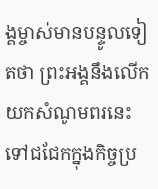ង្គម្ចាស់មានបន្ទូលទៀតថា ព្រះអង្គនឹងលើកយកសំណូមពរនេះទៅជជែកក្នុងកិច្ចប្រ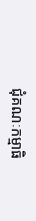ជុំគណៈកម្មាធិ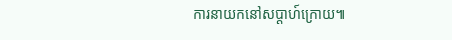ការនាយកនៅសប្តាហ៍ក្រោយ៕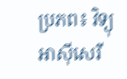ប្រភព៖ វិទ្យុអាស៊ីសេរី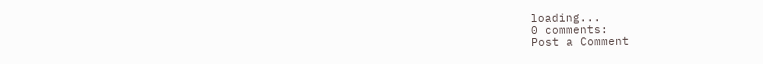loading...
0 comments:
Post a Comment